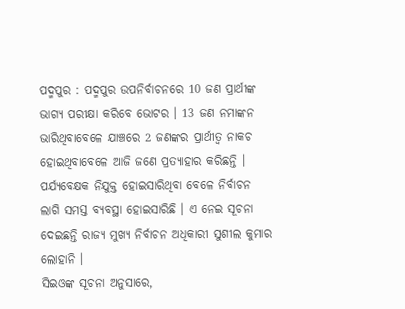ପଦ୍ମପୁର : ପଦ୍ମପୁର ଉପନିର୍ବାଚନରେ 10 ଜଣ ପ୍ରାର୍ଥୀଙ୍କ ଭାଗ୍ୟ ପରୀକ୍ଷା କରିବେ ଭୋଟର । 13 ଜଣ ନମାଙ୍କନ ଭାରିଥିବାବେଳେ ଯାଞ୍ଚରେ 2 ଜଣଙ୍କର ପ୍ରାର୍ଥୀତ୍ବ ନାକଚ ହୋଇଥିବାବେଳେ ଆଜି ଜଣେ ପ୍ରତ୍ୟାହାର କରିଛନ୍ତି । ପର୍ଯ୍ୟବେକ୍ଷକ ନିଯୁକ୍ତ ହୋଇସାରିଥିବା ବେଳେ ନିର୍ବାଚନ ଲାଗି ସମସ୍ତ ବ୍ୟବସ୍ଥା ହୋଇସାରିଛି । ଏ ନେଇ ସୂଚନା ଦେଇଛନ୍ତି ରାଜ୍ୟ ମୁଖ୍ୟ ନିର୍ବାଚନ ଅଧିକାରୀ ସୁଶୀଲ କୁମାର ଲୋହାନି ।
ସିଇଓଙ୍କ ସୂଚନା ଅନୁସାରେ,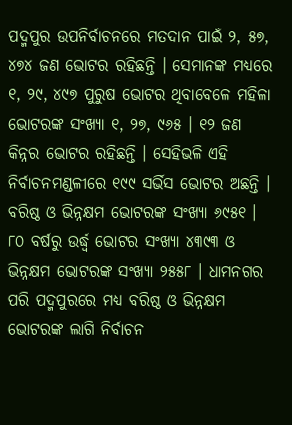ପଦ୍ମପୁର ଉପନିର୍ବାଚନରେ ମତଦାନ ପାଇଁ ୨, ୫୭, ୪୭୪ ଜଣ ଭୋଟର ରହିଛନ୍ତି । ସେମାନଙ୍କ ମଧ୍ୟରେ ୧, ୨୯, ୪୯୭ ପୁରୁଷ ଭୋଟର ଥିବାବେଳେ ମହିଳା ଭୋଟରଙ୍କ ସଂଖ୍ୟା ୧, ୨୭, ୯୬୫ । ୧୨ ଜଣ କିନ୍ନର ଭୋଟର ରହିଛନ୍ତି । ସେହିଭଳି ଏହି ନିର୍ବାଚନମଣ୍ଡଳୀରେ ୧୯୯ ସର୍ଭିସ ଭୋଟର ଅଛନ୍ତି ।
ବରିଷ୍ଠ ଓ ଭିନ୍ନକ୍ଷମ ଭୋଟରଙ୍କ ସଂଖ୍ୟା ୬୯୫୧ । ୮୦ ବର୍ଷରୁ ଉର୍ଦ୍ଧ୍ବ ଭୋଟର ସଂଖ୍ୟା ୪୩୯୩ ଓ ଭିନ୍ନକ୍ଷମ ଭୋଟରଙ୍କ ସଂଖ୍ୟା ୨୫୫୮ । ଧାମନଗର ପରି ପଦ୍ମପୁରରେ ମଧ୍ୟ ବରିଷ୍ଠ ଓ ଭିନ୍ନକ୍ଷମ ଭୋଟରଙ୍କ ଲାଗି ନିର୍ବାଚନ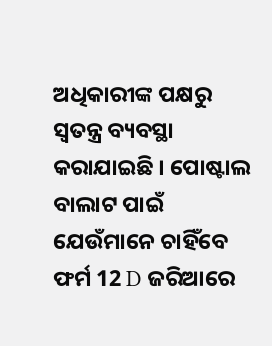ଅଧିକାରୀଙ୍କ ପକ୍ଷରୁ ସ୍ୱତନ୍ତ୍ର ବ୍ୟବସ୍ଥା କରାଯାଇଛି । ପୋଷ୍ଟାଲ ବାଲାଟ ପାଇଁ ଯେଉଁମାନେ ଚାହିଁବେ ଫର୍ମ 12 D ଜରିଆରେ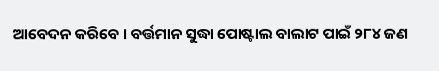ଆବେଦନ କରିବେ । ବର୍ତ୍ତମାନ ସୁଦ୍ଧା ପୋଷ୍ଟାଲ ବାଲାଟ ପାଇଁ ୨୮୪ ଜଣ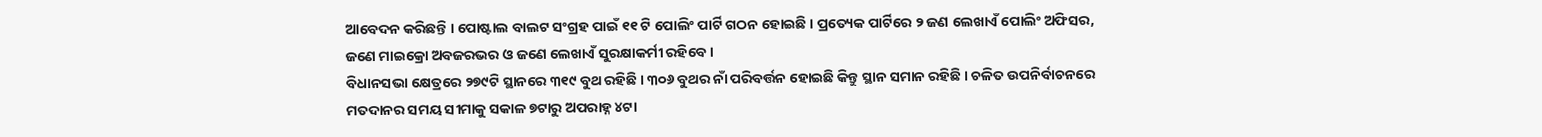ଆବେଦନ କରିଛନ୍ତି । ପୋଷ୍ଟାଲ ବାଲଟ ସଂଗ୍ରହ ପାଇଁ ୧୧ ଟି ପୋଲିଂ ପାର୍ଟି ଗଠନ ହୋଇଛି । ପ୍ରତ୍ୟେକ ପାର୍ଟିରେ ୨ ଜଣ ଲେଖାଏଁ ପୋଲିଂ ଅଫିସର, ଜଣେ ମାଇକ୍ରୋ ଅବଜରଭର ଓ ଜଣେ ଲେଖାଏଁ ସୁରକ୍ଷାକର୍ମୀ ରହିବେ ।
ବିଧାନସଭା କ୍ଷେତ୍ରରେ ୨୭୯ଟି ସ୍ଥାନରେ ୩୧୯ ବୁଥ ରହିଛି । ୩୦୬ ବୁଥର ନାଁ ପରିବର୍ତ୍ତନ ହୋଇଛି କିନ୍ତୁ ସ୍ଥାନ ସମାନ ରହିଛି । ଚଳିତ ଉପନିର୍ବାଚନରେ ମତଦାନର ସମୟ ସୀମାକୁ ସକାଳ ୭ଟାରୁ ଅପରାହ୍ନ ୪ଟା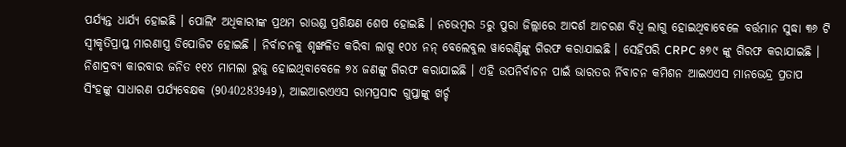ପର୍ଯ୍ୟନ୍ତ ଧାର୍ଯ୍ୟ ହୋଇଛି । ପୋଲିଂ ଅଧିକାରୀଙ୍କ ପ୍ରଥମ ରାଉଣ୍ଡ ପ୍ରଶିକ୍ଷଣ ଶେଷ ହୋଇଛି । ନଭେମ୍ବର 5ରୁ ପୁରା ଜିଲ୍ଲାରେ ଆଦର୍ଶ ଆଚରଣ ବିଧି ଲାଗୁ ହୋଇଥିବାବେଳେ ବର୍ତ୍ତମାନ ସୁଦ୍ଧା ୩୬ ଟି ସ୍ୱୀକୃତିପ୍ରାପ୍ତ ମାରଣାସ୍ତ୍ର ଡିପୋଜିଟ ହୋଇଛି । ନିର୍ବାଚନକୁ ଶୃଙ୍ଖଳିତ କରିବା ଲାଗୁ ୧୦୪ ନନ୍ ବେଲେବୁଲ ୱାରେଣ୍ଟିଙ୍କୁ ଗିରଫ କରାଯାଇଛି । ସେହିପରି CRPC ୫୭୯ ଙ୍କୁ ଗିରଫ କରାଯାଇଛି । ନିଶାଦ୍ରବ୍ୟ କାରବାର ଜନିତ ୧୧୪ ମାମଲା ରୁଜୁ ହୋଇଥିବାବେଳେ ୭୪ ଜଣଙ୍କୁ ଗିରଫ କରାଯାଇଛି । ଏହି ଉପନିର୍ବାଚନ ପାଇଁ ଭାରତର ର୍ନିବାଚନ କମିଶନ ଆଇଏଏସ ମାନଭେନ୍ଦ୍ର ପ୍ରତାପ ସିଂହଙ୍କୁ ସାଧାରଣ ପର୍ଯ୍ୟବେକ୍ଷକ (9040283949), ଆଇଆରଏଏସ ରାମପ୍ରସାଦ ଗୁପ୍ତାଙ୍କୁ ଖର୍ଚ୍ଚ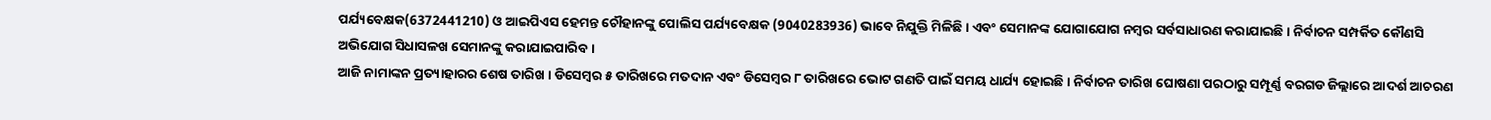ପର୍ଯ୍ୟବେକ୍ଷକ(6372441210) ଓ ଆଇପିଏସ ହେମନ୍ତ ଚୌହାନଙ୍କୁ ପୋଲିସ ପର୍ଯ୍ୟବେକ୍ଷକ (9040283936) ଭାବେ ନିଯୁକ୍ତି ମିଳିଛି । ଏବଂ ସେମାନଙ୍କ ଯୋଗାଯୋଗ ନମ୍ବର ସର୍ବସାଧାରଣ କରାଯାଇଛି । ନିର୍ବାଚନ ସମ୍ପର୍କିତ କୌଣସି ଅଭିଯୋଗ ସିଧାସଳଖ ସେମାନଙ୍କୁ କରାଯାଇପାରିବ ।
ଆଜି ନାମାଙ୍କନ ପ୍ରତ୍ୟାହାରର ଶେଷ ତାରିଖ । ଡିସେମ୍ବର ୫ ତାରିଖରେ ମତଦାନ ଏବଂ ଡିସେମ୍ବର ୮ ତାରିଖରେ ଭୋଟ ଗଣତି ପାଇଁ ସମୟ ଧାର୍ଯ୍ୟ ହୋଇଛି । ନିର୍ବାଚନ ତାରିଖ ଘୋଷଣା ପରଠାରୁ ସମ୍ପୂର୍ଣ୍ଣ ବରଗଡ ଜିଲ୍ଲାରେ ଆଦର୍ଶ ଆଚରଣ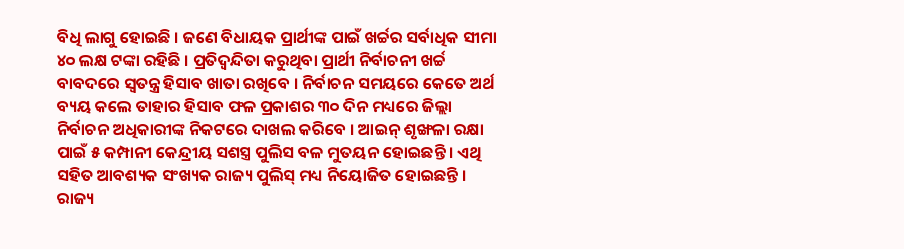ବିଧି ଲାଗୁ ହୋଇଛି । ଜଣେ ବିଧାୟକ ପ୍ରାର୍ଥୀଙ୍କ ପାଇଁ ଖର୍ଚ୍ଚର ସର୍ବାଧିକ ସୀମା ୪୦ ଲକ୍ଷ ଟଙ୍କା ରହିଛି । ପ୍ରତିଦ୍ୱନ୍ଦିତା କରୁଥିବା ପ୍ରାର୍ଥୀ ନିର୍ବାଚନୀ ଖର୍ଚ୍ଚ ବାବଦରେ ସ୍ୱତନ୍ତ୍ର ହିସାବ ଖାତା ରଖିବେ । ନିର୍ବାଚନ ସମୟରେ କେତେ ଅର୍ଥ ବ୍ୟୟ କଲେ ତାହାର ହିସାବ ଫଳ ପ୍ରକାଶର ୩୦ ଦିନ ମଧ୍ୟରେ ଜିଲ୍ଲା ନିର୍ବାଚନ ଅଧିକାରୀଙ୍କ ନିକଟରେ ଦାଖଲ କରିବେ । ଆଇନ୍ ଶୃଙ୍ଖଳା ରକ୍ଷା ପାଇଁ ୫ କମ୍ପାନୀ କେନ୍ଦ୍ରୀୟ ସଶସ୍ତ୍ର ପୁଲିସ ବଳ ମୁତୟନ ହୋଇଛନ୍ତି । ଏଥି ସହିତ ଆବଶ୍ୟକ ସଂଖ୍ୟକ ରାଜ୍ୟ ପୁଲିସ୍ ମଧ୍ୟ ନିୟୋଜିତ ହୋଇଛନ୍ତି । ରାଜ୍ୟ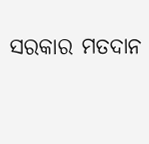ସରକାର ମତଦାନ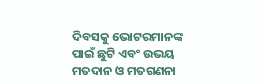ଦିବସକୁ ଭୋଟରମାନଙ୍କ ପାଇଁ ଛୁଟି ଏବଂ ଉଭୟ ମତଦାନ ଓ ମତଗଣନା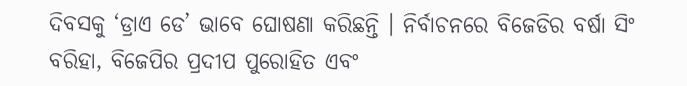ଦିବସକୁ ‘ଡ୍ରାଏ ଡେ’ ଭାବେ ଘୋଷଣା କରିଛନ୍ତି । ନିର୍ବାଚନରେ ବିଜେଡିର ବର୍ଷା ସିଂ ବରିହା, ବିଜେପିର ପ୍ରଦୀପ ପୁରୋହିତ ଏବଂ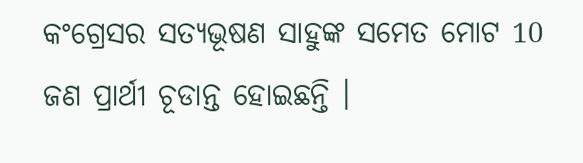କଂଗ୍ରେସର ସତ୍ୟଭୂଷଣ ସାହୁଙ୍କ ସମେତ ମୋଟ 10 ଜଣ ପ୍ରାର୍ଥୀ ଚୂଡାନ୍ତ ହୋଇଛନ୍ତି ।